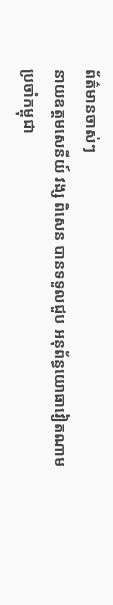ព័ត៌មានចាស់ៗ
នាយឧត្ដមសេនីយ៍ វង្ស ពិសេន បានទទួលជួប អនុព័ន្ធយោធាវៀតណាម ប្រចាំកម្ពុជា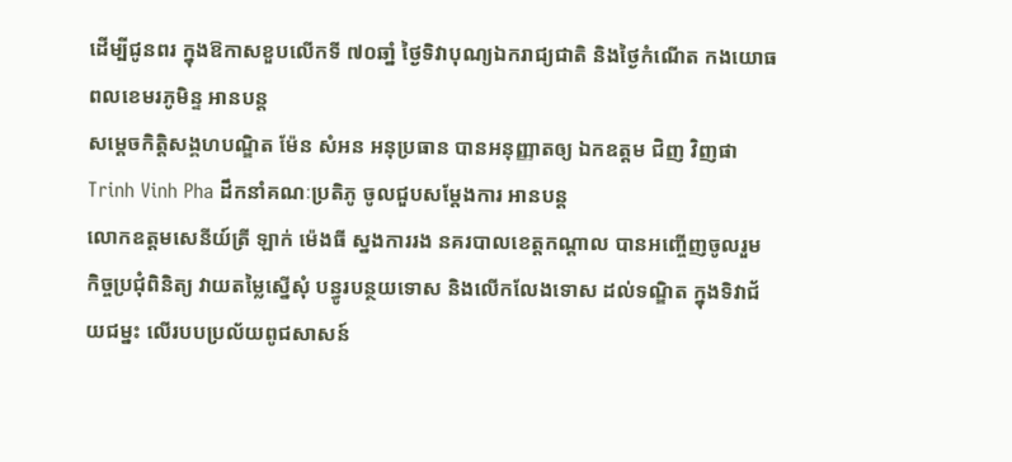ដើម្បីជូនពរ ក្នុងឱកាសខួបលើកទី ៧០ឆាំ្ន ថ្ងៃទិវាបុណ្យឯករាជ្យជាតិ និងថ្ងៃកំណើត កងយោធពលខេមរភូមិន្ទ អានបន្ត
សម្តេចកិត្តិសង្គហបណ្ឌិត ម៉ែន សំអន អនុប្រធាន បានអនុញ្ញាតឲ្យ ឯកឧត្តម ជិញ វិញផា Trinh Vinh Pha ដឹកនាំគណៈប្រតិភូ ចូលជួបសម្តែងការ អានបន្ត
លោកឧត្តមសេនីយ៍ត្រី ឡាក់ ម៉េងធី ស្នងការរង នគរបាលខេត្តកណ្ដាល បានអញ្ចើញចូលរួម កិច្ចប្រជុំពិនិត្យ វាយតម្លៃស្នើសុំ បន្ធូរបន្ថយទោស និងលើកលែងទោស ដល់ទណ្ឌិត ក្នុងទិវាជ័យជម្នះ លើរបបប្រល័យពូជសាសន៍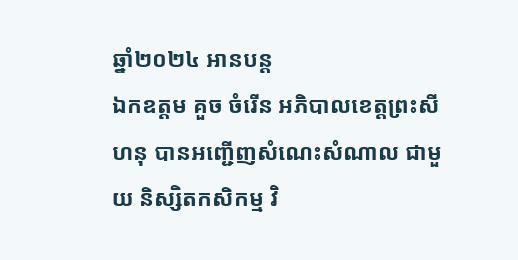ឆ្នាំ២០២៤ អានបន្ត
ឯកឧត្តម គួច ចំរើន អភិបាលខេត្តព្រះសីហនុ បានអញ្ជើញសំណេះសំណាល ជាមួយ និស្សិតកសិកម្ម វិ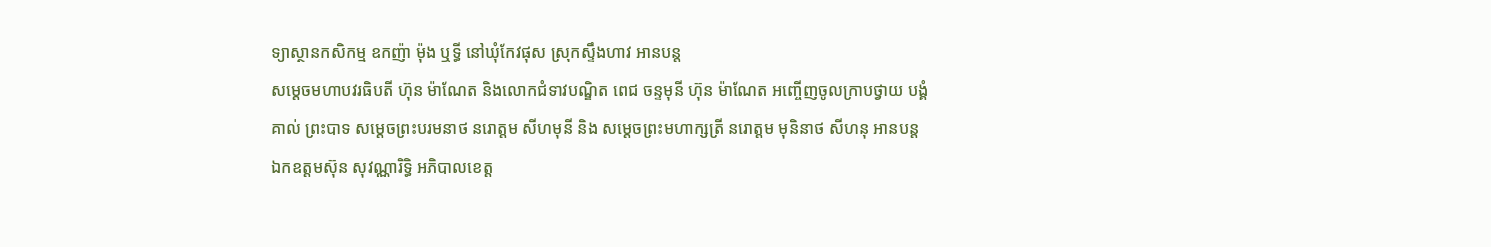ទ្យាស្ថានកសិកម្ម ឧកញ៉ា ម៉ុង ឬទ្ធី នៅឃុំកែវផុស ស្រុកស្ទឹងហាវ អានបន្ត
សម្ដេចមហាបវរធិបតី ហ៊ុន ម៉ាណែត និងលោកជំទាវបណ្ឌិត ពេជ ចន្ទមុនី ហ៊ុន ម៉ាណែត អញ្ចើញចូលក្រាបថ្វាយ បង្គំគាល់ ព្រះបាទ សម្តេចព្រះបរមនាថ នរោត្តម សីហមុនី និង សម្តេចព្រះមហាក្សត្រី នរោត្តម មុនិនាថ សីហនុ អានបន្ត
ឯកឧត្តមស៊ុន សុវណ្ណារិទ្ធិ អភិបាលខេត្ត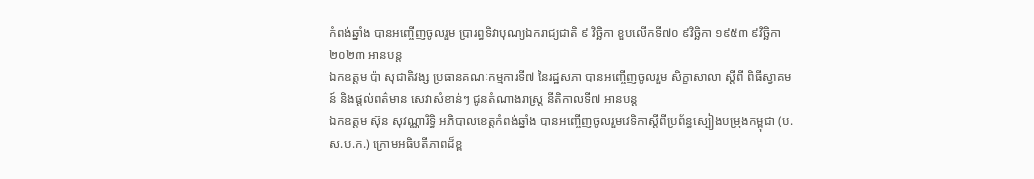កំពង់ឆ្នាំង បានអញ្ចើញចូលរួម ប្រារព្ធទិវាបុណ្យឯករាជ្យជាតិ ៩ វិច្ឆិកា ខួបលើកទី៧០ ៩វិច្ឆិកា ១៩៥៣ ៩វិច្ឆិកា ២០២៣ អានបន្ត
ឯកឧត្តម ប៉ា សុជាតិវង្ស ប្រធានគណៈកម្មការទី៧ នៃរដ្ឋសភា បានអញ្ចើញចូលរួម សិក្ខាសាលា ស្តីពី ពិធីស្វាគមន៍ និងផ្តល់ពត៌មាន សេវាសំខាន់ៗ ជូនតំណាងរាស្រ្ត នីតិកាលទី៧ អានបន្ត
ឯកឧត្ដម ស៊ុន សុវណ្ណារិទ្ធិ អភិបាលខេត្តកំពង់ឆ្នាំង បានអញ្ចើញចូលរួមវេទិកាស្តីពីប្រព័ន្ធស្បៀងបម្រុងកម្ពុជា (ប. ស.ប.ក.) ក្រោមអធិបតីភាពដ៏ខ្ព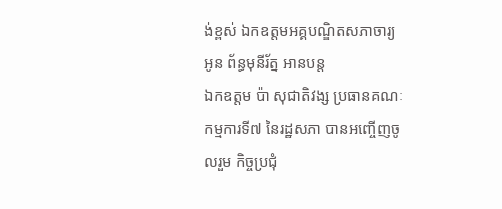ង់ខ្ពស់ ឯកឧត្តមអគ្គបណ្ឌិតសភាចារ្យ អូន ព័ន្ធមុនីរ័ត្ន អានបន្ត
ឯកឧត្តម ប៉ា សុជាតិវង្ស ប្រធានគណៈកម្មការទី៧ នៃរដ្ឋសភា បានអញ្ចើញចូលរួម កិច្ចប្រជុំ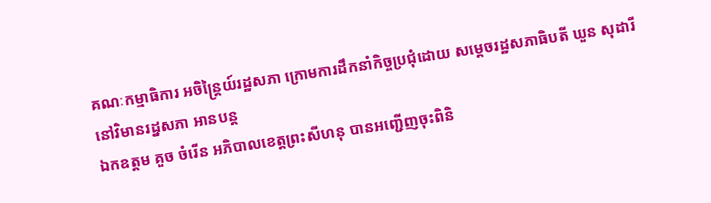គណៈកម្មាធិការ អចិន្ត្រៃយ៍រដ្ឋសភា ក្រោមការដឹកនាំកិច្ចប្រជុំដោយ សម្តេចរដ្ឋសភាធិបតី ឃួន សុដារី នៅវិមានរដ្នសភា អានបន្ត
ឯកឧត្តម គួច ចំរើន អភិបាលខេត្តព្រះសីហនុ បានអញ្ជើញចុះពិនិ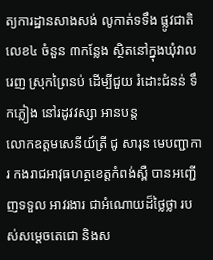ត្យការដ្ឋានសាងសង់ លូកាត់ទទឹង ផ្លូវជាតិលេខ៤ ចំនួន ៣កន្លែង ស្ថិតនៅក្នុងឃុំវាលរេញ ស្រុកព្រៃនប់ ដើម្បីជួយ រំដោះជំនន់ ទឹកភ្លៀង នៅរដូវវស្សា អានបន្ត
លោកឧត្តមសេនីយ៍ត្រី ជូ សារុន មេបញ្ជាការ កងរាជអាវុធហត្ថខេត្តកំពង់ស្ពឺ បានអញ្ជើញទទួល អាវរងារ ជាអំណោយដ៏ថ្លៃថ្លា របស់សម្តេចតេជោ និងស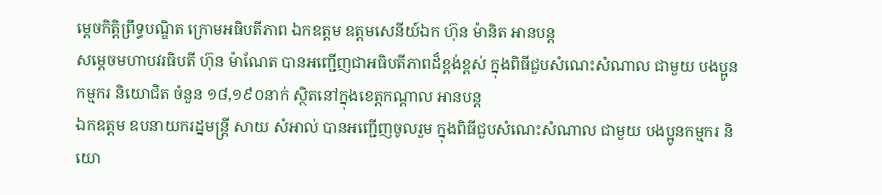ម្តេចកិត្តិព្រឹទ្ធបណ្ឌិត ក្រោមអធិបតីភាព ឯកឧត្តម ឧត្តមសេនីយ៍ឯក ហ៊ុន ម៉ានិត អានបន្ត
សម្តេចមហាបវរធិបតី ហ៊ុន ម៉ាណែត បានអញ្ជើញជាអធិបតីភាពដ៏ខ្ពង់ខ្ពស់ ក្នុងពិធីជួបសំណេះសំណាល ជាមួយ បងប្អូនកម្មករ និយោជិត ចំនួន ១៨,១៩០នាក់ ស្ថិតនៅក្នុងខេត្តកណ្ដាល អានបន្ត
ឯកឧត្តម ឧបនាយករដ្នមន្ត្រី សាយ សំអាល់ បានអញ្ជើញចូលរួម ក្នុងពិធីជួបសំណេះសំណាល ជាមួយ បងប្អូនកម្មករ និយោ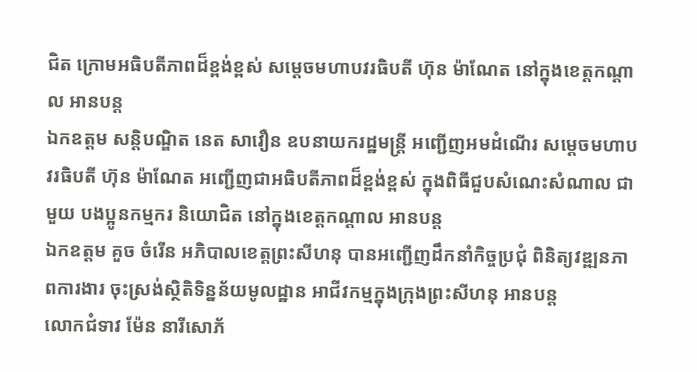ជិត ក្រោមអធិបតីភាពដ៏ខ្ពង់ខ្ពស់ សម្តេចមហាបវរធិបតី ហ៊ុន ម៉ាណែត នៅក្នុងខេត្តកណ្តាល អានបន្ត
ឯកឧត្តម សន្តិបណ្ឌិត នេត សាវឿន ឧបនាយករដ្ឋមន្រ្តី អញ្ជើញអមដំណើរ សម្តេចមហាបវរធិបតី ហ៊ុន ម៉ាណែត អញ្ជើញជាអធិបតីភាពដ៏ខ្ពង់ខ្ពស់ ក្នុងពិធីជួបសំណេះសំណាល ជាមួយ បងប្អូនកម្មករ និយោជិត នៅក្នុងខេត្តកណ្តាល អានបន្ត
ឯកឧត្តម គួច ចំរើន អភិបាលខេត្តព្រះសីហនុ បានអញ្ជើញដឹកនាំកិច្ចប្រជុំ ពិនិត្យវឌ្ឍនភាពការងារ ចុះស្រង់ស្ថិតិទិន្នន័យមូលដ្ឋាន អាជីវកម្មក្នុងក្រុងព្រះសីហនុ អានបន្ត
លោកជំទាវ ម៉ែន នារីសោភ័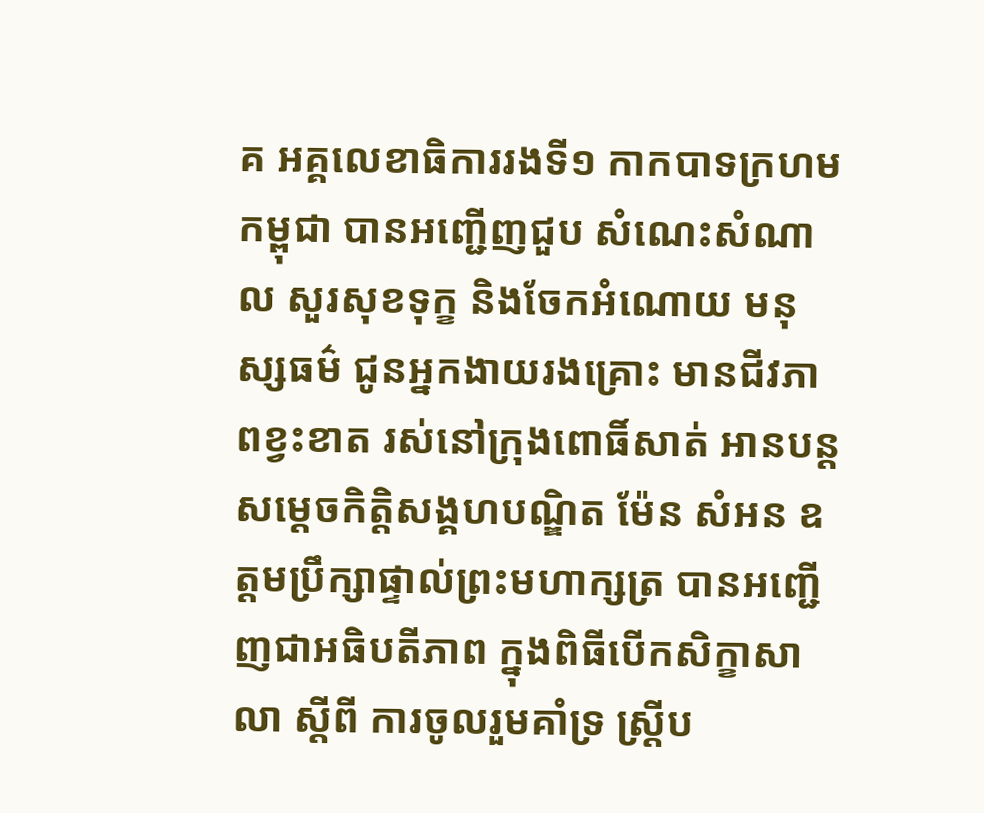គ អគ្គលេខាធិការរងទី១ កាកបាទក្រហមកម្ពុជា បានអញ្ជេីញជួប សំណេះសំណាល សួរសុខទុក្ខ និងចែកអំណោយ មនុស្សធម៌ ជូនអ្នកងាយរងគ្រោះ មានជីវភាពខ្វះខាត រស់នៅក្រុងពោធិ៍សាត់ អានបន្ត
សម្តេចកិត្តិសង្គហបណ្ឌិត ម៉ែន សំអន ឧត្តមប្រឹក្សាផ្ទាល់ព្រះមហាក្សត្រ បានអញ្ជើញជាអធិបតីភាព ក្នុងពិធីបើកសិក្ខាសាលា ស្តីពី ការចូលរួមគាំទ្រ ស្រ្តីប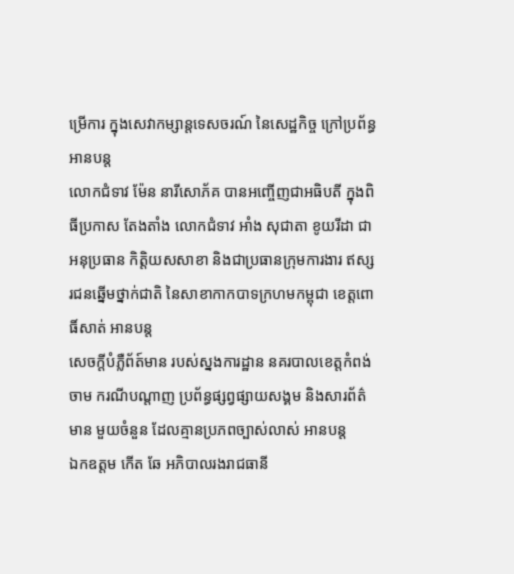ម្រើការ ក្នុងសេវាកម្សាន្តទេសចរណ៍ នៃសេដ្ឋកិច្ច ក្រៅប្រព័ន្ធ អានបន្ត
លោកជំទាវ ម៉ែន នារីសោភ័គ បានអញ្ចើញជាអធិបតី ក្នុងពិធីប្រកាស តែងតាំង លោកជំទាវ អាំង សុជាតា ខូយរីដា ជាអនុប្រធាន កិត្តិយសសាខា និងជាប្រធានក្រុមការងារ ឥស្សរជនឆ្នើមថ្នាក់ជាតិ នៃសាខាកាកបាទក្រហមកម្ពុជា ខេត្តពោធិ៍សាត់ អានបន្ត
សេចក្ដីបំភ្លឺព័ត៍មាន របស់ស្នងការដ្ឋាន នគរបាលខេត្តកំពង់ចាម ករណីបណ្តាញ ប្រព័ន្ធផ្សព្វផ្សាយសង្គម និងសារព័ត៌មាន មួយចំនួន ដែលគ្មានប្រភពច្បាស់លាស់ អានបន្ត
ឯកឧត្តម កើត ឆែ អភិបាលរងរាជធានី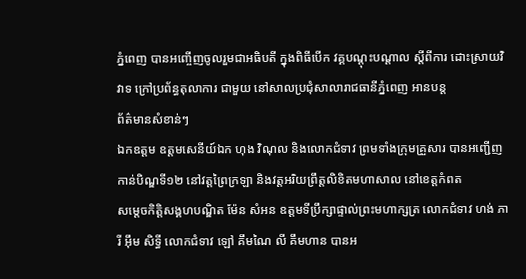ភ្នំពេញ បានអញ្ចើញចូលរួមជាអធិបតី ក្នុងពិធីបើក វគ្គបណ្តុះបណ្តាល ស្តីពីការ ដោះស្រាយវិវាទ ក្រៅប្រព័ន្ធតុលាការ ជាមួយ នៅសាលប្រជុំសាលារាជធានីភ្នំពេញ អានបន្ត
ព័ត៌មានសំខាន់ៗ
ឯកឧត្តម ឧត្តមសេនីយ៍ឯក ហុង វិណុល និងលោកជំទាវ ព្រមទាំងក្រុមគ្រួសារ បានអញ្ជើញកាន់បិណ្ឌទី១២ នៅវត្តព្រៃក្រឡា និងវត្តអរិយព្រឹត្តលិខិតមហាសាល នៅខេត្តកំពត
សម្តេចកិត្តិសង្គហបណ្ឌិត ម៉ែន សំអន ឧត្តមទីប្រឹក្សាផ្ទាល់ព្រះមហាក្សត្រ លោកជំទាវ ហង់ ភារី អ៊ឹម សិទ្ធី លោកជំទាវ ឡៅ គឹមណៃ លី គឹមហាន បានអ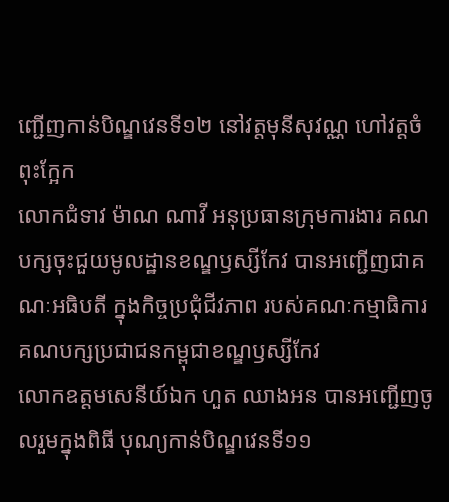ញ្ជើញកាន់បិណ្ឌវេនទី១២ នៅវត្តមុនីសុវណ្ណ ហៅវត្តចំពុះក្អែក
លោកជំទាវ ម៉ាណ ណាវី អនុប្រធានក្រុមការងារ គណបក្សចុះជួយមូលដ្ឋានខណ្ឌឫស្សីកែវ បានអញ្ជើញជាគណៈអធិបតី ក្នុងកិច្ចប្រជុំជីវភាព របស់គណៈកម្មាធិការ គណបក្សប្រជាជនកម្ពុជាខណ្ឌឫស្សីកែវ
លោកឧត្ដមសេនីយ៍ឯក ហួត ឈាងអន បានអញ្ជើញចូលរួមក្នុងពិធី បុណ្យកាន់បិណ្ឌវេនទី១១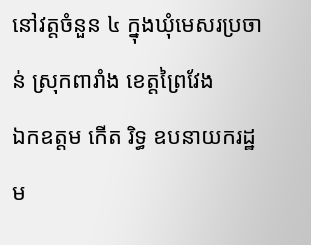នៅវត្តចំនួន ៤ ក្នុងឃុំមេសរប្រចាន់ ស្រុកពារាំង ខេត្តព្រៃវែង
ឯកឧត្តម កើត រិទ្ធ ឧបនាយករដ្ឋម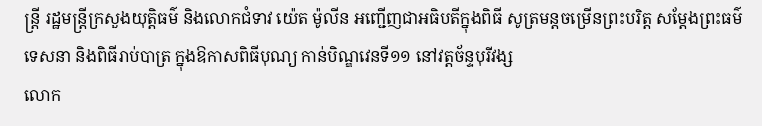ន្ត្រី រដ្ឋមន្ត្រីក្រសួងយុត្តិធម៌ និងលោកជំទាវ យ៉េត ម៉ូលីន អញ្ជើញជាអធិបតីក្នុងពិធី សូត្រមន្តចម្រើនព្រះបរិត្ត សម្តែងព្រះធម៌ទេសនា និងពិធីរាប់បាត្រ ក្នុងឱកាសពិធីបុណ្យ កាន់បិណ្ឌវេនទី១១ នៅវត្តច័ន្ទបុរីវង្ស
លោក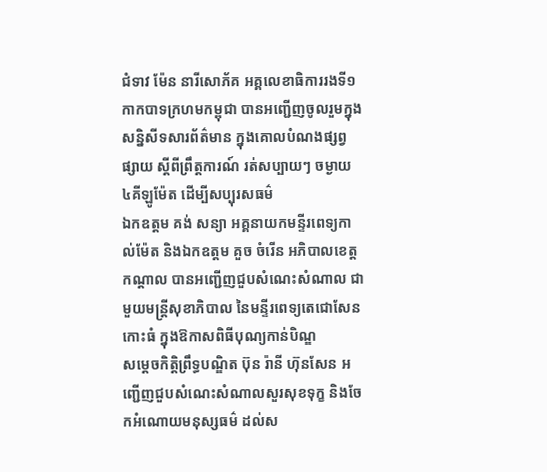ជំទាវ ម៉ែន នារីសោភ័គ អគ្គលេខាធិការរងទី១កាកបាទក្រហមកម្ពុជា បានអញ្ជេីញចូលរួមក្នុងសន្និសីទសារព័ត៌មាន ក្នុងគោលបំណងផ្សព្វផ្សាយ ស្តីពីព្រឹត្តការណ៍ រត់សប្បាយៗ ចម្ងាយ ៤គីឡូម៉ែត ដេីម្បីសប្បុរសធម៌
ឯកឧត្តម គង់ សន្យា អគ្គនាយកមន្ទីរពេទ្យកាល់ម៉ែត និងឯកឧត្តម គួច ចំរើន អភិបាលខេត្តកណ្ដាល បានអញ្ជើញជួបសំណេះសំណាល ជាមួយមន្ត្រីសុខាភិបាល នៃមន្ទីរពេទ្យតេជោសែនកោះធំ ក្នុងឱកាសពិធីបុណ្យកាន់បិណ្ឌ
សម្តេចកិត្តិព្រឹទ្ធបណ្ឌិត ប៊ុន រ៉ានី ហ៊ុនសែន អញ្ជើញជួបសំណេះសំណាលសួរសុខទុក្ខ និងចែកអំណោយមនុស្សធម៌ ដល់ស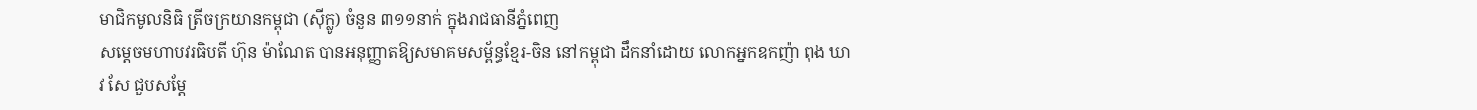មាជិកមូលនិធិ ត្រីចក្រយានកម្ពុជា (ស៊ីក្លូ) ចំនួន ៣១១នាក់ ក្នុងរាជធានីភ្នំពេញ
សម្តេចមហាបវរធិបតី ហ៊ុន ម៉ាណែត បានអនុញ្ញាតឱ្យសមាគមសម្ព័ន្ធខ្មែរ-ចិន នៅកម្ពុជា ដឹកនាំដោយ លោកអ្នកឧកញ៉ា ពុង ឃាវ សែ ជួបសម្តែ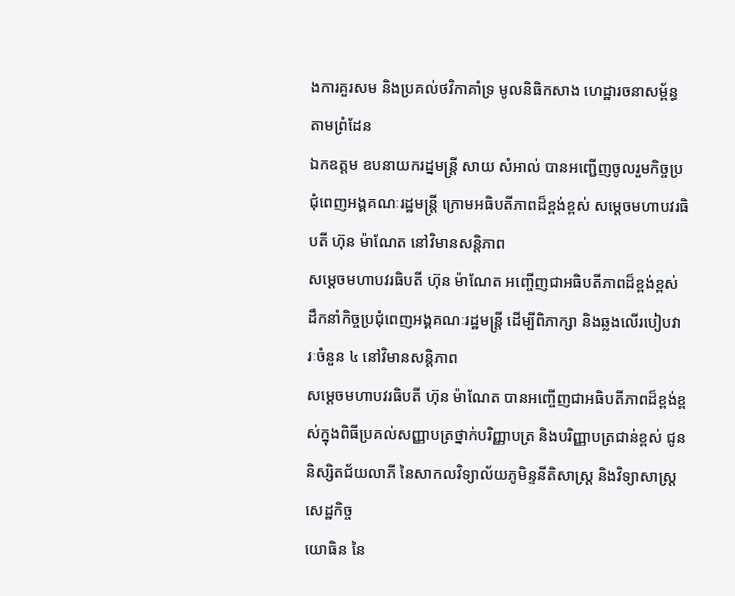ងការគួរសម និងប្រគល់ថវិកាគាំទ្រ មូលនិធិកសាង ហេដ្ឋារចនាសម្ព័ន្ធតាមព្រំដែន
ឯកឧត្តម ឧបនាយករដ្នមន្ត្រី សាយ សំអាល់ បានអញ្ជើញចូលរួមកិច្ចប្រជុំពេញអង្គគណៈរដ្ឋមន្រ្តី ក្រោមអធិបតីភាពដ៏ខ្ពង់ខ្ពស់ សម្តេចមហាបវរធិបតី ហ៊ុន ម៉ាណែត នៅវិមានសន្តិភាព
សម្ដេចមហាបវរធិបតី ហ៊ុន ម៉ាណែត អញ្ចើញជាអធិបតីភាពដ៏ខ្ពង់ខ្ពស់ ដឹកនាំកិច្ចប្រជុំពេញអង្គគណៈរដ្ឋមន្រ្តី ដើម្បីពិភាក្សា និងឆ្លងលើរបៀបវារៈចំនួន ៤ នៅវិមានសន្តិភាព
សម្ដេចមហាបវរធិបតី ហ៊ុន ម៉ាណែត បានអញ្ចើញជាអធិបតីភាពដ៏ខ្ពង់ខ្ពស់ក្នុងពិធីប្រគល់សញ្ញាបត្រថ្នាក់បរិញ្ញាបត្រ និងបរិញ្ញាបត្រជាន់ខ្ពស់ ជូននិស្សិតជ័យលាភី នៃសាកលវិទ្យាល័យភូមិន្ទនីតិសាស្រ្ត និងវិទ្យាសាស្រ្តសេដ្ឋកិច្ច
យោធិន នៃ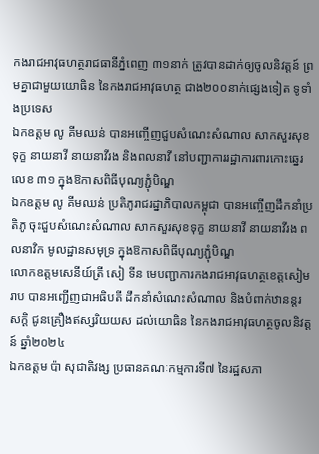កងរាជអាវុធហត្ថរាជធានីភ្នំពេញ ៣១នាក់ ត្រូវបានដាក់ឲ្យចូលនិវត្តន៍ ព្រមគ្នាជាមួយយោធិន នៃកងរាជអាវុធហត្ថ ជាង២០០នាក់ផ្សេងទៀត ទូទាំងប្រទេស
ឯកឧត្តម លូ គីមឈន់ បានអញ្ចើញជួបសំណេះសំណាល សាកសួរសុខទុក្ខ នាយនាវី នាយនាវីរង និងពលនាវី នៅបញ្ជាការរដ្ឋាការពារកោះឆ្នេរ លេខ ៣១ ក្នុងឱកាសពិធីបុណ្យភ្ជុំបិណ្ឌ
ឯកឧត្តម លូ គីមឈន់ ប្រតិភូរាជរដ្នាភិបាលកម្ពុជា បានអញ្ចើញដឹកនាំប្រតិភូ ចុះជួបសំណេះសំណាល សាកសួរសុខទុក្ខ នាយនាវី នាយនាវីរង ពលនាវិក មូលដ្ឋានសមុទ្រ ក្នុងឱកាសពិធីបុណ្យភ្ជុំបិណ្ឌ
លោកឧត្តមសេនីយ៍ត្រី សៀ ទីន មេបញ្ជាការកងរាជអាវុធហត្ថខេត្តសៀមរាប បានអញ្ជើញជាអធិបតី ដឹកនាំសំណេះសំណាល និងបំពាក់ឋានន្តរសក្ដិ ជូនគ្រឿងឥស្សរិយយស ដល់យោធិន នៃកងរាជអាវុធហត្ថចូលនិវត្តន៍ ឆ្នាំ២០២៤
ឯកឧត្តម ប៉ា សុជាតិវង្ស ប្រធានគណៈកម្មការទី៧ នៃរដ្ឋសភា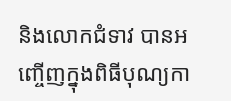និងលោកជំទាវ បានអញ្ចើញក្នុងពិធីបុណ្យកា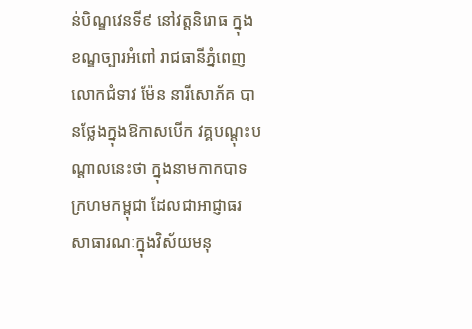ន់បិណ្ឌវេនទី៩ នៅវត្តនិរោធ ក្នុងខណ្ឌច្បារអំពៅ រាជធានីភ្នំពេញ
លោកជំទាវ ម៉ែន នារីសោភ័គ បានថ្លែងក្នុងឱកាសបើក វគ្គបណ្តុះបណ្តាលនេះថា ក្នុងនាមកាកបាទក្រហមកម្ពុជា ដែលជាអាជ្ញាធរសាធារណៈក្នុងវិស័យមនុ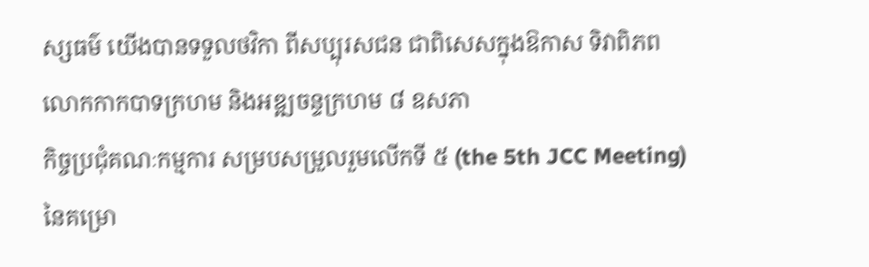ស្សធម៌ យើងបានទទួលថវិកា ពីសប្បុរសជន ជាពិសេសក្នុងឱកាស ទិវាពិភពលោកកាកបាទក្រហម និងអឌ្ឍចន្ទក្រហម ៨ ឧសភា
កិច្ចប្រជុំគណៈកម្មការ សម្របសម្រួលរួមលើកទី ៥ (the 5th JCC Meeting) នៃគម្រោ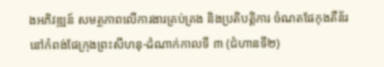ងអភិវឌ្ឍន៍ សមត្ថភាពលើការងារគ្រប់គ្រង និងប្រតិបត្តិការ ចំណតផែកុងតឺន័រ នៅកំពង់ផែក្រុងព្រះសីហនុ-ដំណាក់កាលទី ៣ (ជំហានទី២)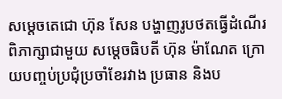សម្តេចតេជោ ហ៊ុន សែន បង្ហាញរូបថតធ្វើដំណើរ ពិភាក្សាជាមួយ សម្តេចធិបតី ហ៊ុន ម៉ាណែត ក្រោយបញ្ចប់ប្រជុំប្រចាំខែរវាង ប្រធាន និងប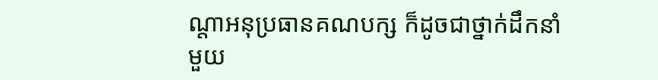ណ្តាអនុប្រធានគណបក្ស ក៏ដូចជាថ្នាក់ដឹកនាំមួយ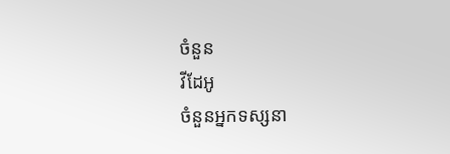ចំនួន
វីដែអូ
ចំនួនអ្នកទស្សនា